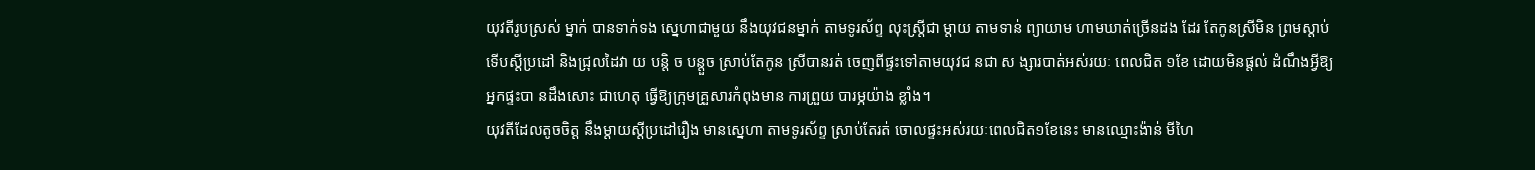យុវតីរូបស្រស់ ម្នាក់ បានទាក់ទង ស្នេហាជាមួយ នឹងយុវជនម្នាក់ តាមទូរស័ព្ទ លុះស្ត្រីជា ម្តាយ តាមទាន់ ព្យាយាម ហាមឃាត់ច្រើនដង ដែរ តែកូនស្រីមិន ព្រមស្តាប់ ទើបស្តីប្រដៅ និងជ្រុលដៃវា យ បន្តិ ច បន្តួច ស្រាប់តែកូន ស្រីបានរត់ ចេញពីផ្ទះទៅតាមយុវជ នជា ស ង្សារបាត់អស់រយៈ ពេលជិត ១ខែ ដោយមិនផ្តល់ ដំណឹងអ្វីឱ្យអ្នកផ្ទះបា នដឹងសោះ ជាហេតុ ធ្វើឱ្យក្រុមគ្រួសារកំពុងមាន ការព្រួយ បារម្ភយ៉ាង ខ្លាំង។
យុវតីដែលតូចចិត្ត នឹងម្តាយស្តីប្រដៅរឿង មានស្នេហា តាមទូរស័ព្ទ ស្រាប់តែរត់ ចោលផ្ទះអស់រយៈពេលជិត១ខែនេះ មានឈ្មោះង៉ាន់ មីហៃ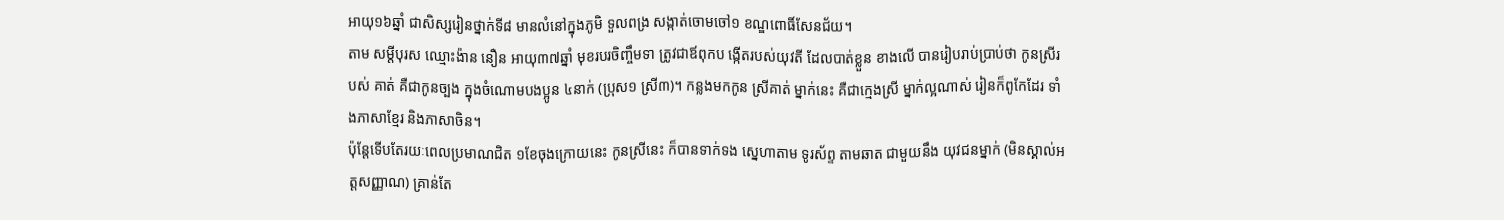អាយុ១៦ឆ្នាំ ជាសិស្សរៀនថ្នាក់ទី៨ មានលំនៅក្នុងភូមិ ទួលពង្រ សង្កាត់ចោមចៅ១ ខណ្ឌពោធិ៍សែនជ័យ។
តាម សម្តីបុរស ឈ្មោះង៉ាន នឿន អាយុ៣៧ឆ្នាំ មុខរបរចិញ្ចឹមទា ត្រូវជាឪពុកប ង្កើតរបស់យុវតី ដែលបាត់ខ្លួន ខាងលើ បានរៀបរាប់ប្រាប់ថា កូនស្រីរបស់ គាត់ គឺជាកូនច្បង ក្នុងចំណោមបងប្អូន ៤នាក់ (ប្រុស១ ស្រី៣)។ កន្លងមកកូន ស្រីគាត់ ម្នាក់នេះ គឺជាក្មេងស្រី ម្នាក់ល្អណាស់ រៀនក៏ពូកែដែរ ទាំងភាសាខ្មែរ និងភាសាចិន។
ប៉ុន្តែទើបតែរយៈពេលប្រមាណជិត ១ខែចុងក្រោយនេះ កូនស្រីនេះ ក៏បានទាក់ទង ស្នេហាតាម ទូរស័ព្ទ តាមឆាត ជាមួយនឹង យុវជនម្នាក់ (មិនស្គាល់អត្តសញ្ញាណ) គ្រាន់តែ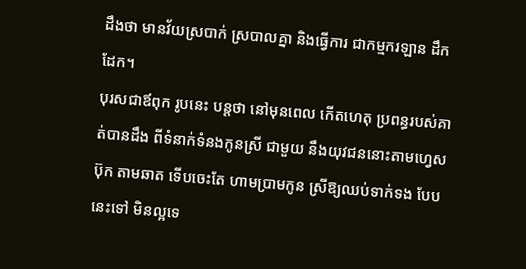ដឹងថា មានវ័យស្របាក់ ស្របាលគ្នា និងធ្វើការ ជាកម្មករឡាន ដឹក ដែក។
បុរសជាឪពុក រូបនេះ បន្តថា នៅមុនពេល កើតហេតុ ប្រពន្ធរបស់គាត់បានដឹង ពីទំនាក់ទំនងកូនស្រី ជាមួយ នឹងយុវជននោះតាមហ្វេសប៊ុក តាមឆាត ទើបចេះតែ ហាមប្រាមកូន ស្រីឱ្យឈប់ទាក់ទង បែបនេះទៅ មិនល្អទេ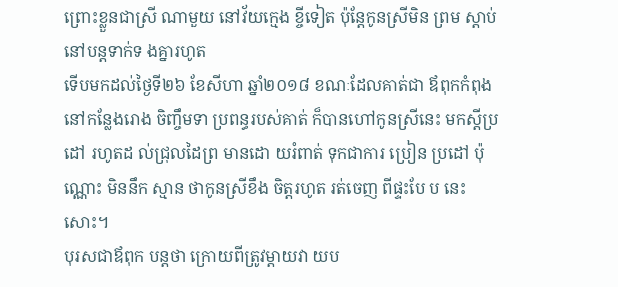ព្រោះខ្លួនជាស្រី ណាមួយ នៅវ័យក្មេង ខ្ចីទៀត ប៉ុន្តែកូនស្រីមិន ព្រម ស្តាប់ នៅបន្តទាក់ទ ងគ្នារហូត
ទើបមកដល់ថ្ងៃទី២៦ ខែសីហា ឆ្នាំ២០១៨ ខណៈដែលគាត់ជា ឪពុកកំពុង នៅកន្លែងរោង ចិញ្ចឹមទា ប្រពន្ធរបស់គាត់ ក៏បានហៅកូនស្រីនេះ មកស្តីប្រដៅ រហូតដ ល់ជ្រុលដៃព្រ មានដោ យរំពាត់ ទុកជាការ ប្រៀន ប្រដៅ ប៉ុណ្ណោះ មិននឹក ស្មាន ថាកូនស្រីខឹង ចិត្តរហូត រត់ចេញ ពីផ្ទះបែ ប នេះ សោះ។
បុរសជាឪពុក បន្តថា ក្រោយពីត្រូវម្តាយវា យប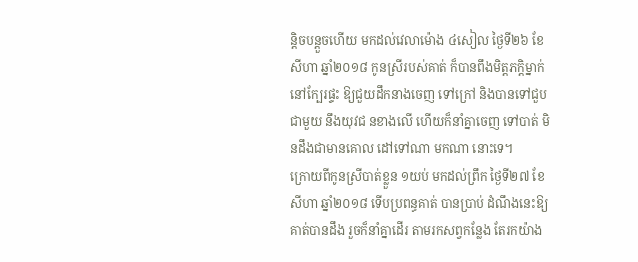ន្តិចបន្តួចហើយ មកដល់វេលាម៉ោង ៤សៀល ថ្ងៃទី២៦ ខែសីហា ឆ្នាំ២០១៨ កូនស្រីរបស់គាត់ ក៏បានពឹងមិត្តភក្តិម្នាក់ នៅក្បែរផ្ទះ ឱ្យជួយដឹកនាងចេញ ទៅក្រៅ និងបានទៅជួបជាមួយ នឹងយុវជ នខាងលើ ហើយក៏នាំគ្នាចេញ ទៅបាត់ មិនដឹងជាមានគោល ដៅទៅណា មកណា នោះទេ។
ក្រោយពីកូនស្រីបាត់ខ្លួន ១យប់ មកដល់ព្រឹក ថ្ងៃទី២៧ ខែសីហា ឆ្នាំ២០១៨ ទើបប្រពន្ធគាត់ បានប្រាប់ ដំណឹងនេះឱ្យគាត់បានដឹង រួចក៏នាំគ្នាដើរ តាមរកសព្វកន្លែង តែរកយ៉ាង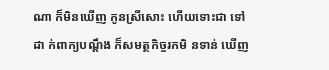ណា ក៏មិនឃើញ កូនស្រីសោះ ហើយទោះជា ទៅដា ក់ពាក្យបណ្តឹង ក៏សមត្ថកិច្ចរកមិ នទាន់ ឃើញ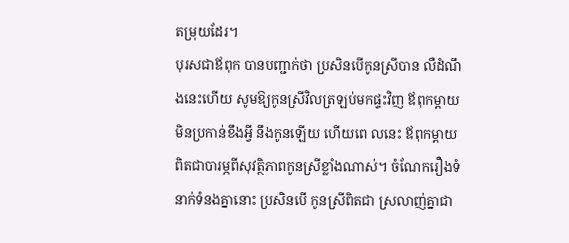តម្រុយដែរ។
បុរសជាឪពុក បានបញ្ជាក់ថា ប្រសិនបើកូនស្រីបាន លឺដំណឹងនេះហើយ សូមឱ្យកូនស្រីវិលត្រឡប់មកផ្ទះវិញ ឪពុកម្តាយមិនប្រកាន់ខឹងអ្វី នឹងកូនឡើយ ហើយពេ លនេះ ឪពុកម្តាយពិតជាបារម្ភពីសុវត្ថិភាពកូនស្រីខ្លាំងណាស់។ ចំណែករឿងទំនាក់ទំនងគ្នានោះ ប្រសិនបើ កូនស្រីពិតជា ស្រលាញ់គ្នាជា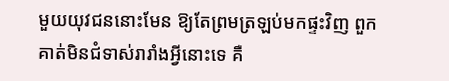មួយយុវជននោះមែន ឱ្យតែព្រមត្រឡប់មកផ្ទះវិញ ពួកគាត់មិនជំទាស់រារាំងអ្វីនោះទេ គឺ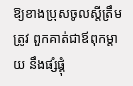ឱ្យខាងប្រុសចូលស្តីត្រឹមត្រូវ ពួកគាត់ជាឪពុកម្តាយ នឹងផ្សំផ្គុំ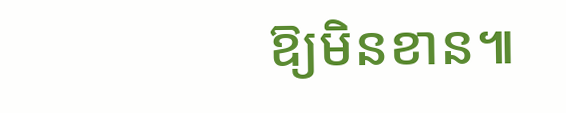ឱ្យមិនខាន៕